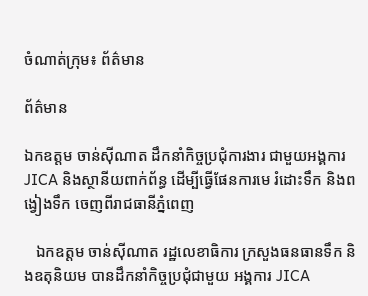ចំណាត់ក្រុម៖ ព័ត៌មាន

ព័ត៌មាន

ឯកឧត្តម ចាន់ស៊ីណាត ដឹកនាំកិច្ចប្រជុំការងារ ជាមួយអង្គការ JICA និងស្ថានីយពាក់ព័ន្ធ ដើម្បីធ្វើផែនការមេ រំដោះទឹក និងពង្វៀងទឹក ចេញពីរាជធានីភ្នំពេញ

   ឯកឧត្តម ចាន់ស៊ីណាត រដ្ឋលេខាធិការ ក្រសួងធនធានទឹក និងឧតុនិយម បានដឹកនាំកិច្ចប្រជុំជាមួយ អង្គការ JICA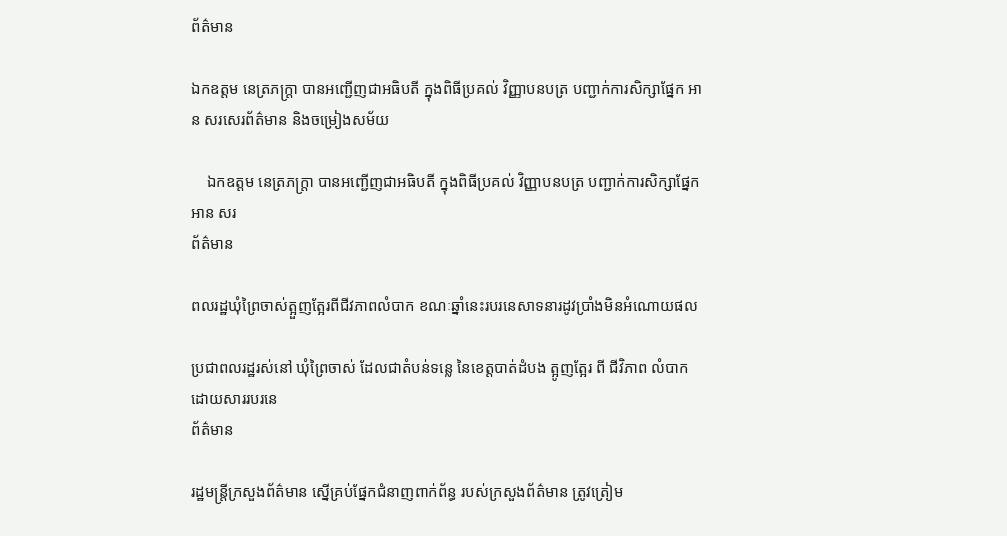ព័ត៌មាន

ឯកឧត្តម នេត្រភក្រ្តា បានអញ្ជើញជាអធិបតី ក្នុងពិធីប្រគល់ វិញ្ញាបនបត្រ បញ្ជាក់ការសិក្សាផ្នែក អាន សរសេរព័ត៌មាន និងចម្រៀងសម័យ

    ឯកឧត្តម នេត្រភក្រ្តា បានអញ្ជើញជាអធិបតី ក្នុងពិធីប្រគល់ វិញ្ញាបនបត្រ បញ្ជាក់ការសិក្សាផ្នែក អាន សរ
ព័ត៌មាន

ពលរដ្ឋឃុំព្រៃចាស់ត្អួញត្អែរពីជីវភាពលំបាក ខណៈឆ្នាំនេះរបរនេសាទនារដូវប្រាំងមិនអំណោយផល

ប្រជាពលរដ្ឋរស់នៅ ឃុំព្រៃចាស់ ដែលជាតំបន់ទន្លេ នៃខេត្តបាត់ដំបង ត្អូញត្អែរ ពី ជីវិភាព លំបាក ដោយសាររបរនេ
ព័ត៌មាន

រដ្ឋមន្ត្រីក្រសួងព័ត៌មាន ស្នើគ្រប់ផ្នែកជំនាញពាក់ព័ន្ធ របស់ក្រសួងព័ត៌មាន ត្រូវត្រៀម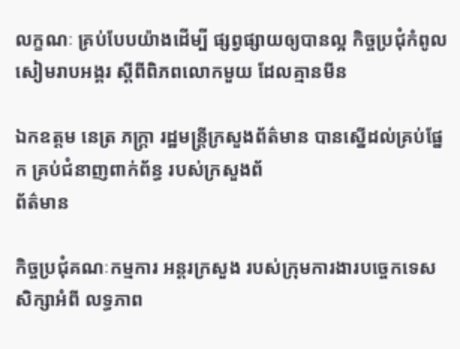លក្ខណៈ គ្រប់បែបយ៉ាងដើម្បី ផ្សព្វផ្សាយឲ្យបានល្អ កិច្ចប្រជុំកំពូល សៀមរាបអង្គរ ស្ដីពីពិភពលោកមួយ ដែលគ្មានមីន

ឯកឧត្តម នេត្រ ភក្រ្តា រដ្ឋមន្ត្រីក្រសួងព័ត៌មាន បានស្នើដល់គ្រប់ផ្នែក គ្រប់ជំនាញពាក់ព័ន្ធ របស់ក្រសួងព័
ព័ត៌មាន

កិច្ចប្រជុំគណៈកម្មការ អន្តរក្រសួង របស់ក្រុមការងារបច្ចេកទេស សិក្សាអំពី លទ្ធភាព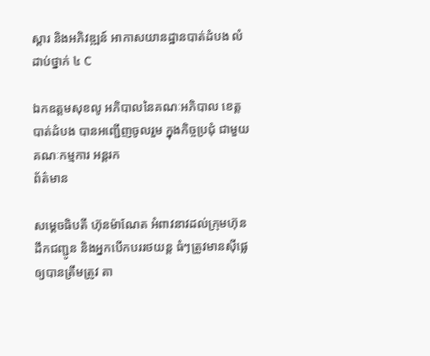ស្ដារ និងអភិវឌ្ឍន៍ អាកាសយានដ្ឋានបាត់ដំបង លំដាប់ថ្នាក់ ៤ C

ឯកឧត្តមសុខលូ អភិបាលនៃគណៈអភិបាល ខេត្តបាត់ដំបង បានអញ្ជើញចូលរួម ក្នុងកិច្ចប្រជុំ ជាមួយគណៈកម្មការ អន្តរក
ព័ត៌មាន

សម្ដេចធិបតី ហ៊ុនម៉ាណែត អំពាវនាវដល់ក្រុមហ៊ុន ដឹកជញ្ជូន និងអ្នកបើកបររថយន្ត ធំៗត្រូវមានស៊ីផ្លេ ឲ្យបានត្រឹមត្រូវ តា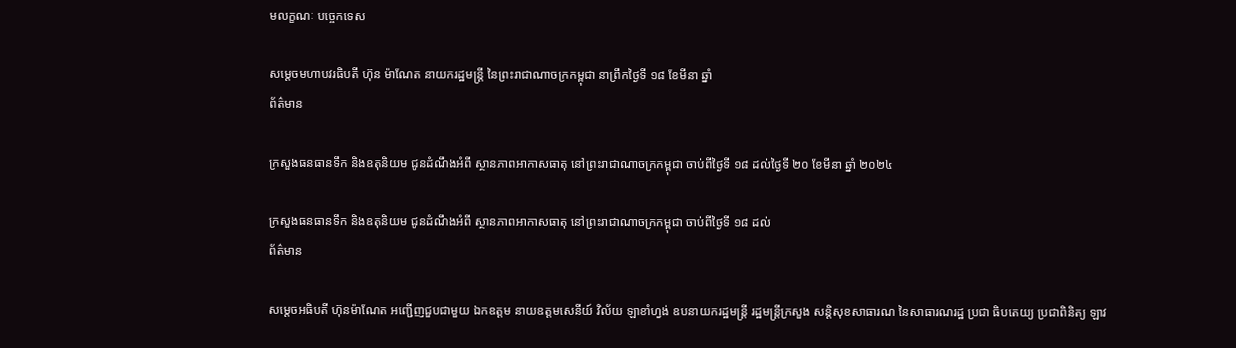មលក្ខណៈ បច្ចេកទេស

សម្ដេចមហាបវរធិបតី ហ៊ុន ម៉ាណែត នាយករដ្ឋមន្ត្រី នៃព្រះរាជាណាចក្រកម្ពុជា នាព្រឹកថ្ងៃទី ១៨ ខែមីនា ឆ្នាំ
ព័ត៌មាន

ក្រសួងធនធានទឹក និងឧតុនិយម ជូនដំណឹងអំពី ស្ថានភាពអាកាសធាតុ នៅព្រះរាជាណាចក្រកម្ពុជា ចាប់ពីថ្ងៃទី ១៨ ដល់ថ្ងៃទី ២០ ខែមីនា ឆ្នាំ ២០២៤

ក្រសួងធនធានទឹក និងឧតុនិយម ជូនដំណឹងអំពី ស្ថានភាពអាកាសធាតុ នៅព្រះរាជាណាចក្រកម្ពុជា ចាប់ពីថ្ងៃទី ១៨ ដល់
ព័ត៌មាន

សម្ដេចអធិបតី ហ៊ុនម៉ាណែត អញ្ជើញជួបជាមួយ ឯកឧត្តម នាយឧត្តមសេនីយ៍ វិល័យ ឡាខាំហ្វង់ ឧបនាយករដ្ឋមន្ត្រី រដ្ឋមន្ត្រីក្រសួង សន្តិសុខសាធារណ នៃសាធារណរដ្ឋ ប្រជា ធិបតេយ្យ ប្រជាពិនិត្យ ឡាវ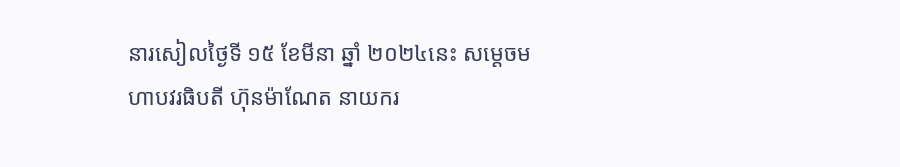នារសៀលថ្ងៃទី ១៥ ខែមីនា ឆ្នាំ ២០២៤នេះ សម្ដេចមហាបវរធិបតី ហ៊ុនម៉ាណែត នាយករ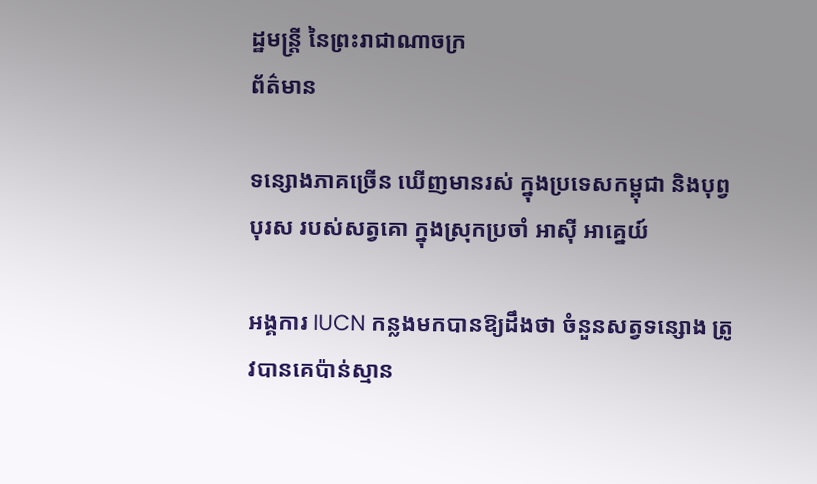ដ្ឋមន្ត្រី នៃព្រះរាជាណាចក្រ
ព័ត៌មាន

ទន្សោងភាគច្រើន ឃើញមានរស់ ក្នុងប្រទេសកម្ពុជា និងបុព្វបុរស របស់សត្វគោ ក្នុងស្រុកប្រចាំ អាស៊ី អាគ្នេយ៍

អង្គការ IUCN កន្លងមកបានឱ្យដឹងថា ចំនួនសត្វទន្សោង ត្រូវបានគេប៉ាន់ស្មាន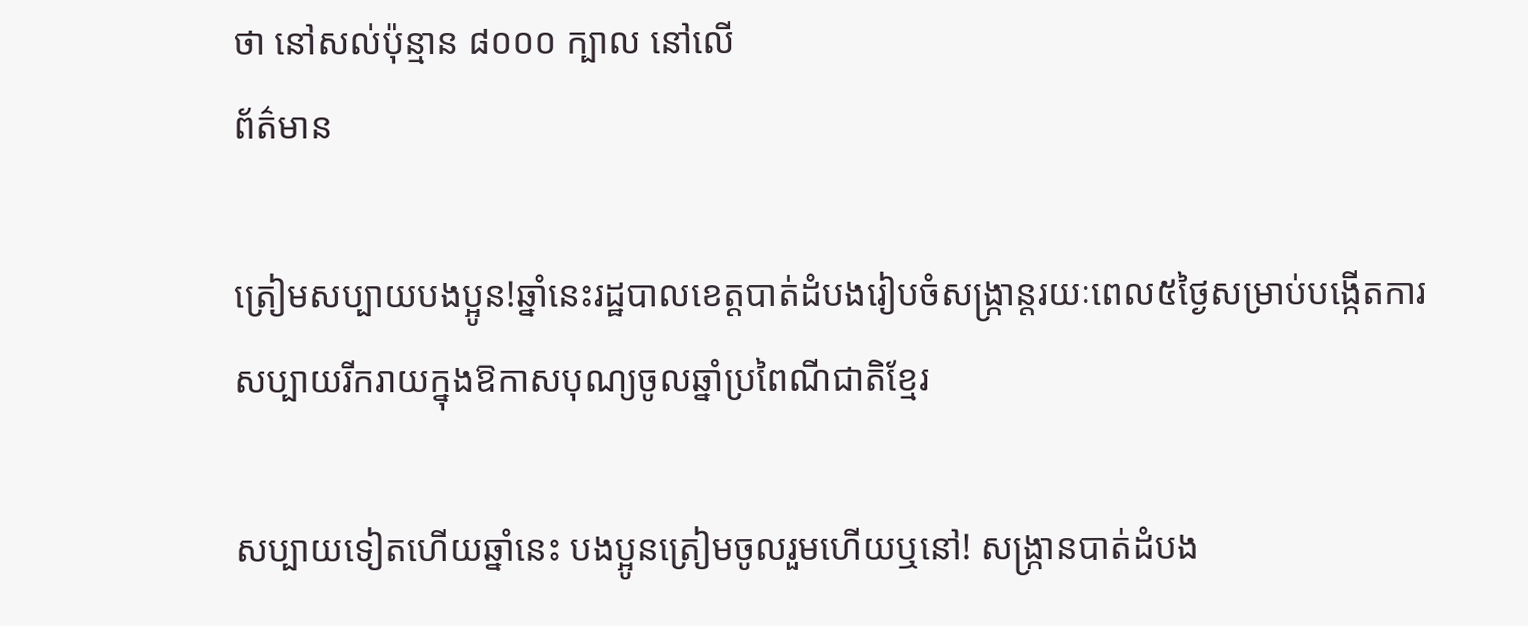ថា នៅសល់ប៉ុន្មាន ៨០០០ ក្បាល នៅលើ
ព័ត៌មាន

ត្រៀមសប្បាយបងប្អូន!ឆ្នាំនេះរដ្ឋបាលខេត្តបាត់ដំបងរៀបចំសង្រ្កាន្តរយៈពេល៥ថ្ងៃសម្រាប់បង្កើតការសប្បាយរីករាយក្នុងឱកាសបុណ្យចូលឆ្នាំប្រពៃណីជាតិខ្មែរ

សប្បាយទៀតហើយឆ្នាំនេះ បងប្អូនត្រៀមចូលរួមហើយឬនៅ! សង្រ្កានបាត់ដំបង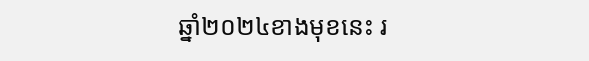ឆ្នាំ២០២៤ខាងមុខនេះ រ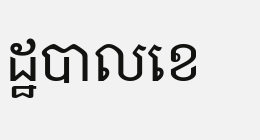ដ្ឋបាលខេ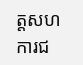ត្តសហការជ